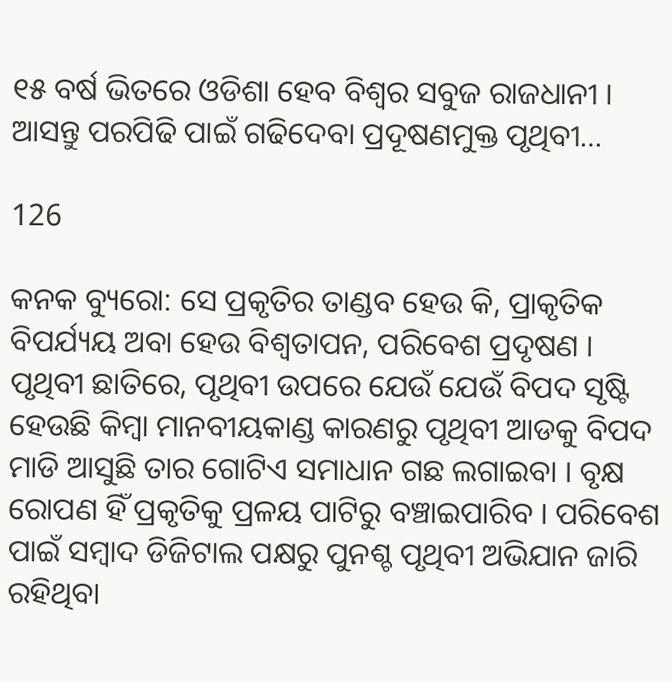୧୫ ବର୍ଷ ଭିତରେ ଓଡିଶା ହେବ ବିଶ୍ୱର ସବୁଜ ରାଜଧାନୀ । ଆସନ୍ତୁ ପରପିଢି ପାଇଁ ଗଢିଦେବା ପ୍ରଦୂଷଣମୁକ୍ତ ପୃଥିବୀ…

126

କନକ ବ୍ୟୁରୋ: ସେ ପ୍ରକୃତିର ତାଣ୍ଡବ ହେଉ କି, ପ୍ରାକୃତିକ ବିପର୍ଯ୍ୟୟ ଅବା ହେଉ ବିଶ୍ୱତାପନ, ପରିବେଶ ପ୍ରଦୃଷଣ । ପୃଥିବୀ ଛାତିରେ, ପୃଥିବୀ ଉପରେ ଯେଉଁ ଯେଉଁ ବିପଦ ସୃଷ୍ଟି ହେଉଛି କିମ୍ବା ମାନବୀୟକାଣ୍ଡ କାରଣରୁ ପୃଥିବୀ ଆଡକୁ ବିପଦ ମାଡି ଆସୁଛି ତାର ଗୋଟିଏ ସମାଧାନ ଗଛ ଲଗାଇବା । ବୃକ୍ଷ ରୋପଣ ହିଁ ପ୍ରକୃତିକୁ ପ୍ରଳୟ ପାଟିରୁ ବଞ୍ଚାଇପାରିବ । ପରିବେଶ ପାଇଁ ସମ୍ବାଦ ଡିଜିଟାଲ ପକ୍ଷରୁ ପୁନଶ୍ଚ ପୃଥିବୀ ଅଭିଯାନ ଜାରି ରହିଥିବା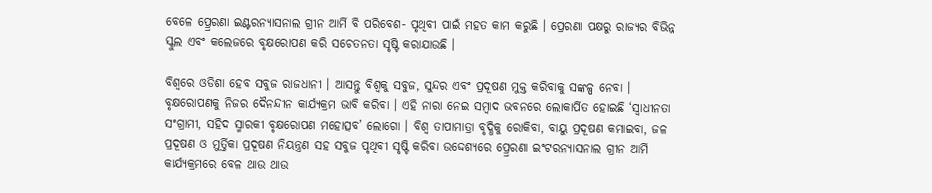ବେଳେ ପ୍ର୍ରେରଣା ଇଣ୍ଟରନ୍ୟାସନାଲ ଗ୍ରୀନ ଆର୍ମି ବି ପରିବେଶ- ପୃଥିବୀ ପାଇଁ ମହତ କାମ କରୁଛି । ପ୍ରେରଣା ପକ୍ଷରୁ ରାଜ୍ୟର ବିଭିନ୍ନ ସ୍କୁଲ ଏବଂ କଲେଜରେ ବୃକ୍ଷରୋପଣ କରି ସଚେତନତା ସୃଷ୍ଟି କରାଯାଉଛି ।

ବିଶ୍ୱରେ ଓଡିଶା ହେବ ସବୁଜ ରାଜଧାନୀ । ଆସନ୍ତୁ ବିଶ୍ୱକୁ ସବୁଜ, ସୁନ୍ଦର ଏବଂ ପ୍ରଦୂଷଣ ମୁକ୍ତ କରିବାକୁ ସଙ୍କଳ୍ପ ନେବା । ବୃକ୍ଷରୋପଣକୁ ନିଜର ଦୈନନ୍ଦୀନ କାର୍ଯ୍ୟକ୍ରମ ଭାବି କରିବା । ଏହି ନାରା ନେଇ ସମ୍ବାଦ ଭବନରେ ଲୋକାର୍ପିତ ହୋଇଛି ‘ସ୍ୱାଧୀନତା ସଂଗ୍ରାମୀ, ସହିଦ ସ୍ମାରକୀ ବୃକ୍ଷରୋପଣ ମହୋତ୍ସବ’ ଲୋଗୋ । ବିଶ୍ୱ ତାପାମାତ୍ରା ବୃଦ୍ଧିକୁ ରୋକିବା, ବାୟୁ ପ୍ରଦୂଷଣ କମାଇବା, ଜଳ ପ୍ରଦୂଷଣ ଓ ମୁର୍ତ୍ତିକା ପ୍ରଦୂଷଣ ନିୟନ୍ତ୍ରଣ ସହ ସବୁଜ ପୃଥିବୀ ସୃଷ୍ଟି କରିବା ଉଦ୍ଦେଶ୍ୟରେ ପ୍ର୍ରେରଣା ଇଂଟରନ୍ୟାସନାଲ ଗ୍ରୀନ ଆର୍ମି କାର୍ଯ୍ୟକ୍ରମରେ ବେଳ ଥାଉ ଥାଉ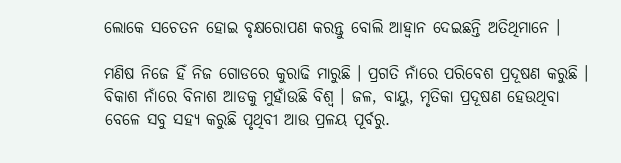ଲୋକେ ସଚେତନ ହୋଇ ବୃକ୍ଷରୋପଣ କରନ୍ତୁ ବୋଲି ଆହ୍ୱାନ ଦେଇଛନ୍ତି ଅତିଥିମାନେ ।

ମଣିଷ ନିଜେ ହିଁ ନିଜ ଗୋଡରେ କୁରାଢି ମାରୁଛି । ପ୍ରଗତି ନାଁରେ ପରିବେଶ ପ୍ରଦୂଷଣ କରୁଛି । ବିକାଶ ନାଁରେ ବିନାଶ ଆଡକୁ ମୁହାଁଉଛି ବିଶ୍ୱ । ଜଳ, ବାୟୁ, ମୃତିକା ପ୍ରଦୂଷଣ ହେଉଥିବା ବେଳେ ସବୁ ସହ୍ୟ କରୁଛି ପୃଥିବୀ ଆଉ ପ୍ରଳୟ ପୂର୍ବରୁ.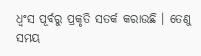ଧ୍ୱଂସ ପୂର୍ବରୁ ପ୍ରକୃତି ସତର୍କ କରାଉଛି । ତେଣୁ ସମୟ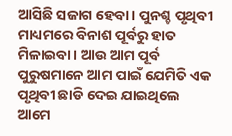ଆସିଛି ସଜାଗ ହେବା । ପୁନଶ୍ଚ ପୃଥିବୀ ମାଧ୍ୟମରେ ବିନାଶ ପୂର୍ବରୁ ହାତ ମିଳାଇବା । ଆଉ ଆମ ପୂର୍ବ ପୁରୁଷମାନେ ଆମ ପାଇଁ ଯେମିତି ଏକ ପୃଥିବୀ ଛାଡି ଦେଇ ଯାଇଥିଲେ ଆମେ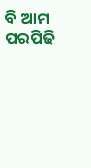ବି ଆମ ପରପିଢି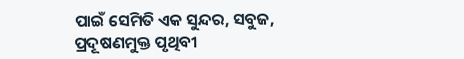ପାଇଁ ସେମିତି ଏକ ସୁନ୍ଦର, ସବୁଜ, ପ୍ରଦୂଷଣମୁକ୍ତ ପୃଥିବୀ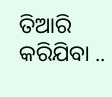ତିଆରି କରିଯିବା ..